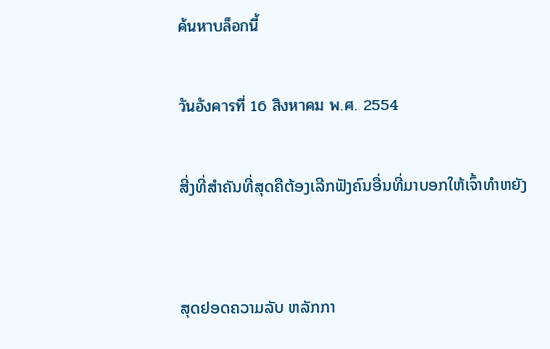ค้นหาบล็อกนี้

วันอังคารที่ 16 สิงหาคม พ.ศ. 2554

ສີ່ງທີ່ສຳຄັນທີ່ສຸດຄືຕ້ອງເລີກຟັງຄົນອື່ນທີ່ມາບອກໃຫ້ເຈົ້າທຳຫຍັງ


ສຸດຢອດຄວາມລັບ ຫລັກກາ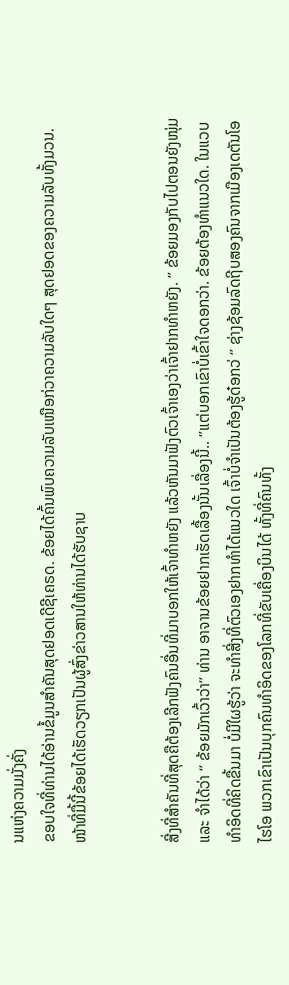ນແຫ່ງຄວາມມັ່ງຄັ່ງ
ຂອບໃຈທີ່ທ່ານໄດ້ອ່ານຂໍ້ມູນສຳຄັນສຸດຢອດເດີຊີເຄຣດ. ຂ້ອຍໄດ້ຄົ້ນພົບຄວາມລັບເໜືອກ່ວາຄວາມລັບໃດໆ ສຸດຢອດຂອງຄວາມລັບທັ້ງມວນ. ໜ້າທີ່ມື້ນີ້ຂ້ອຍໄດ້ເຮັດວຽກເປັນຜູ້ສົ່ງຂ່າວສານໃຫ້ທ່ານໄດ້ຮັບຊາບ


ສີ່ງທີ່ສຳຄັນທີ່ສຸດຄືຕ້ອງເລີກຟັງຄົນອື່ນທີ່ມາບອກໃຫ້ເຈົ້າທຳຫຍັງ ແລ້ວຫັນມາຟັງຕົວເຈົ້າເອງວ່າເຈົ້າຢາກທຳຫຍັງ. ‘’ ຂ້ອຍມອງກັບໄປຕອນຍັງໜຸ່ມແລະ ຈຳໄດ້ວ່າ ‘’ ຂ້ອຍມັກເວົ້າວ່າ’’ ທ່ານ ອາຈານຂ້ອຍຢາກເຮັດເລື້ອງນັ້ນເລື່ອງນີ້.. ‘’ແຕ່ບອກເຂົາບໍ່ເຂົ້າໃຈດອກວ່າ. ຂ້ອຍຕ້ອງທຳແນວໃດ. ໃນແວບທຳອິດທີ່ຄິດຂື້ນມາ ບໍ່ມີໃຜຮູ້ວ່າ ຈະທຳສີ່ງທີ່ຕົວເອງຢາກທຳໄດ້ແນວໃດ ເຈົ້າບໍ່ຈຳເປັນຕ້ອງຮູ້ດ໋ອກວ່ ‘’ ຊ່າງຊ້ອມລົດຖີບສອງຄົນຈາກເມືອງເດຕັນໂອໄຮໂອ ພວກເຂົາເປັນບຸກຄົນທຳອິດຂອງໂລກທີ່ຂັບເຄື່ອງບິນໄດ້ ທັ້ງທີ່ຄົນທັ້ງ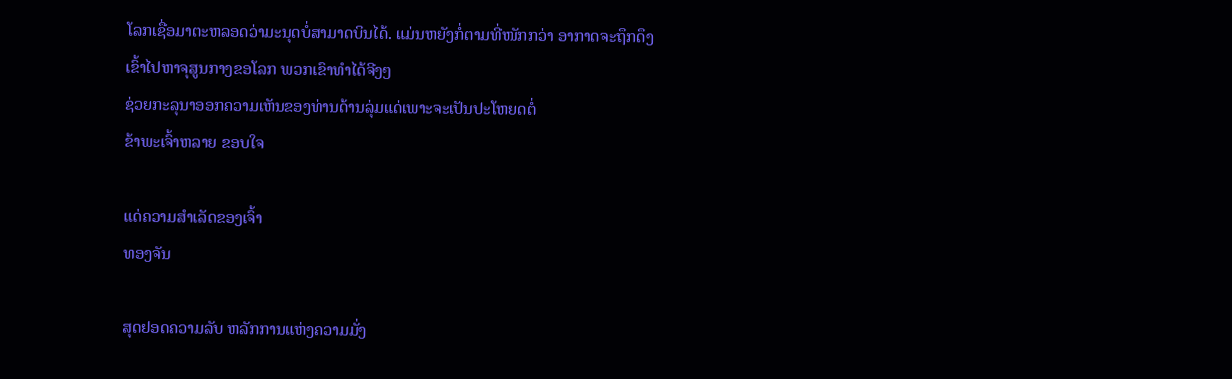ໂລກເຊື່ອມາຕະຫລອດວ່າມະນຸດບໍ່ສາມາດບິນໄດ້. ແມ່ນຫຍັງກໍ່ຕາມທີ່ໜັກກວ່າ ອາກາດຈະຖຶກດຶງເຂົ້າໄປຫາຈຸສູນກາງຂອໂລກ ພວກເຂົາທຳໄດ້ຈີງໆ
ຊ່ວຍກະລຸນາອອກຄວາມເຫັນຂອງທ່ານດ້ານລຸ່ມແດ່ເພາະຈະເປັນປະໂຫຍດຕໍ່
ຂ້າພະເຈົ້າຫລາຍ ຂອບໃຈ

ແດ່ຄວາມສຳເລັດຂອງເຈົ້າ
ທອງຈັນ

ສຸດຢອດຄວາມລັບ ຫລັກການແຫ່ງຄວາມມັ່ງ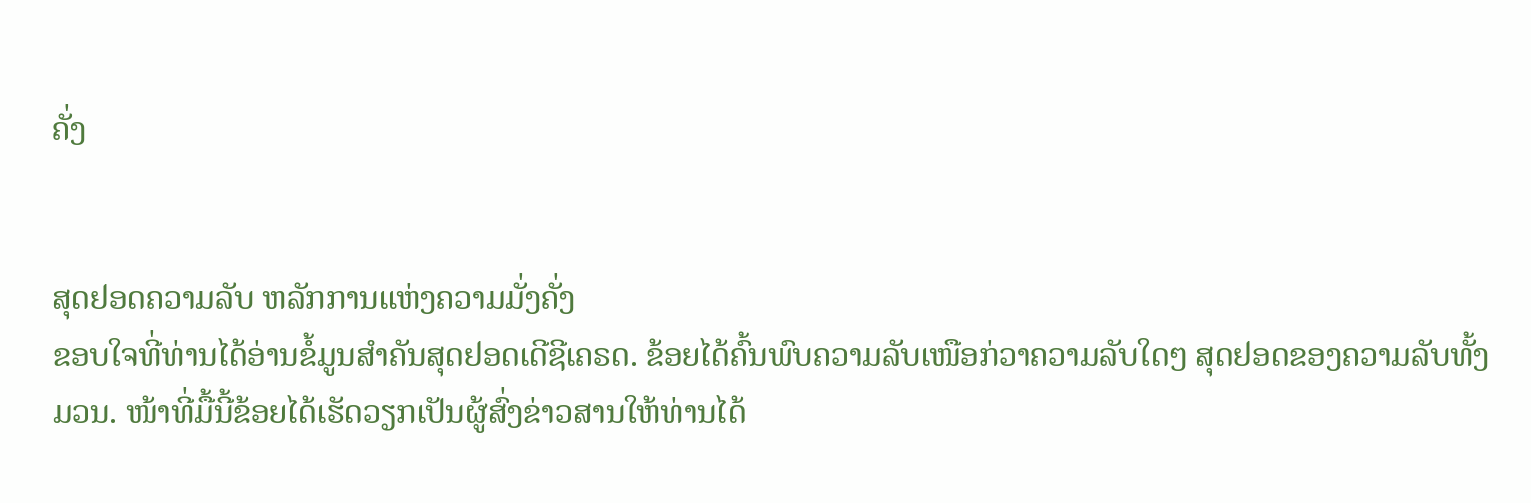ຄັ່ງ


ສຸດຢອດຄວາມລັບ ຫລັກການແຫ່ງຄວາມມັ່ງຄັ່ງ
ຂອບໃຈທີ່ທ່ານໄດ້ອ່ານຂໍ້ມູນສຳຄັນສຸດຢອດເດີຊີເຄຣດ. ຂ້ອຍໄດ້ຄົ້ນພົບຄວາມລັບເໜືອກ່ວາຄວາມລັບໃດໆ ສຸດຢອດຂອງຄວາມລັບທັ້ງມວນ. ໜ້າທີ່ມື້ນີ້ຂ້ອຍໄດ້ເຮັດວຽກເປັນຜູ້ສົ່ງຂ່າວສານໃຫ້ທ່ານໄດ້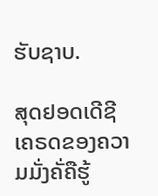ຮັບຊາບ.

ສຸດຢອດເດີຊີເຄຣດຂອງຄວາມມັ່ງຄັ່ຄືຮູ້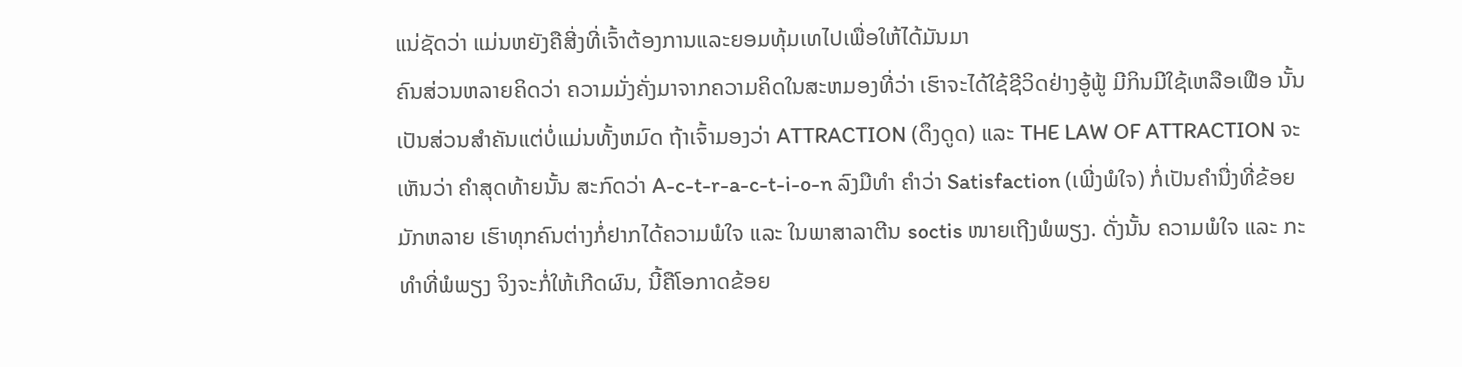ແນ່ຊັດວ່າ ແມ່ນຫຍັງຄືສີ່ງທີ່ເຈົ້າຕ້ອງການແລະຍອມທຸ້ມເທໄປເພື່ອໃຫ້ໄດ້ມັນມາ
ຄົນສ່ວນຫລາຍຄິດວ່າ ຄວາມມັ່ງຄັ່ງມາຈາກຄວາມຄິດໃນສະຫມອງທີ່ວ່າ ເຮົາຈະໄດ້ໃຊ້ຊີວິດຢ່າງອູ້ຟູ້ ມີກິນມີໃຊ້ເຫລືອເຟືອ ນັ້ນເປັນສ່ວນສຳຄັນແຕ່ບໍ່ແມ່ນທັ້ງຫມົດ ຖ້າເຈົ້າມອງວ່າ ATTRACTION (ດຶງດູດ) ແລະ THE LAW OF ATTRACTION ຈະເຫັນວ່າ ຄຳສຸດທ້າຍນັ້ນ ສະກົດວ່າ A-c-t-r-a-c-t-i-o-n ລົງມືທຳ ຄຳວ່າ Satisfaction (ເພີ່ງພໍໃຈ) ກໍ່ເປັນຄຳນື່ງທີ່ຂ້ອຍມັກຫລາຍ ເຮົາທຸກຄົນຕ່າງກໍ່ຢາກໄດ້ຄວາມພໍໃຈ ແລະ ໃນພາສາລາຕີນ soctis ໜາຍເຖີງພໍພຽງ. ດັ່ງນັ້ນ ຄວາມພໍໃຈ ແລະ ກະທຳທີ່ພໍພຽງ ຈິງຈະກໍ່ໃຫ້ເກີດຜົນ, ນີ້ຄືໂອກາດຂ້ອຍ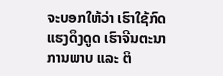ຈະບອກໃຫ້ວ່າ ເຮົາໃຊ້ກົດແຮງດຶງດູດ ເຮົາຈີນຕະນາການພາບ ແລະ ຕິ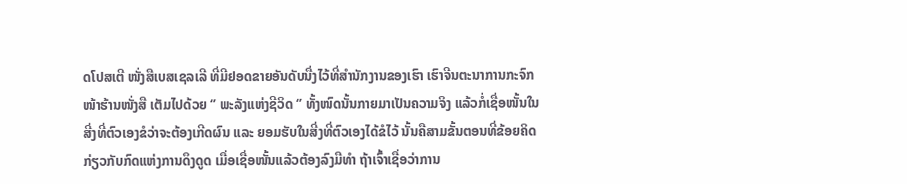ດໂປສເຕີ ໜັ່ງສືເບສເຊລເລີ ທີ່ມີຢອດຂາຍອັນດັບນື່ງໄວ້ທີ່ສຳນັກງານຂອງເຮົາ ເຮົາຈີນຕະນາການກະຈົກໜ້າຮ້ານໜັ່ງສື ເຕັມໄປດ້ວຍ ‘’ ພະລັງແຫ່ງຊີວິດ ‘’ ທັ້ງໜົດນັ້ນກາຍມາເປັນຄວາມຈິງ ແລ້ວກໍ່ເຊື່ອໜັ້ນໃນສີ່ງທີ່ຕົວເອງຂໍວ່າຈະຕ້ອງເກີດຜົນ ແລະ ຍອມຮັບໃນສີ່ງທີ່ຕົວເອງໄດ້ຂໍໄວ້ ນັ້ນຄືສາມຂັ້ນຕອນທີ່ຂ້ອຍຄິດກ່ຽວກັບກົດແຫ່ງການດຶງດູດ ເມື່ອເຊື່ອໜັ້ນແລ້ວຕ້ອງລົງມືທຳ ຖ້າເຈົ້າເຊື່ອວ່າການ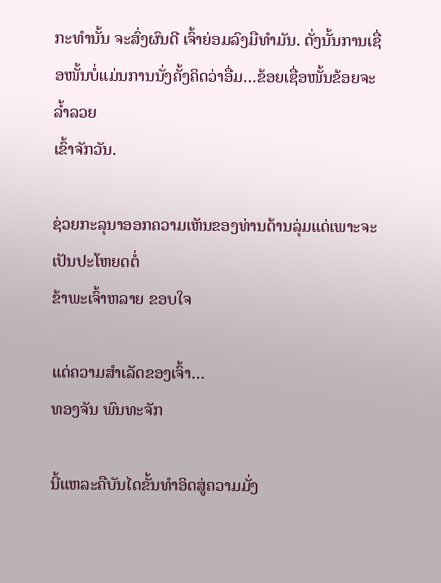ກະທຳນັ້ນ ຈະສົ່ງຜົນດີ ເຈົ້າຍ່ອມລົງມືທຳມັນ. ດັ່ງນັ້ນການເຊື່ອໜັ້ນບໍ່ແມ່ນການນັ່ງຄັ້ງຄິດວ່າອື່ມ…ຂ້ອຍເຊື່ອໜັ້ນຂ້ອຍຈະລໍ້າລວຍ
ເຂົ້າຈັກວັນ.

ຊ່ວຍກະລຸນາອອກຄວາມເຫັນຂອງທ່ານດ້ານລຸ່ມແດ່ເພາະຈະເປັນປະໂຫຍດຕໍ່
ຂ້າພະເຈົ້າຫລາຍ ຂອບໃຈ

ແດ່ຄວາມສຳເລັດຂອງເຈົ້າ…
ທອງຈັນ ພົນທະຈັກ

ນີ້ແຫລະຄືບັນໄດຂັ້ນທຳອິດສູ່ຄວາມມັ່ງ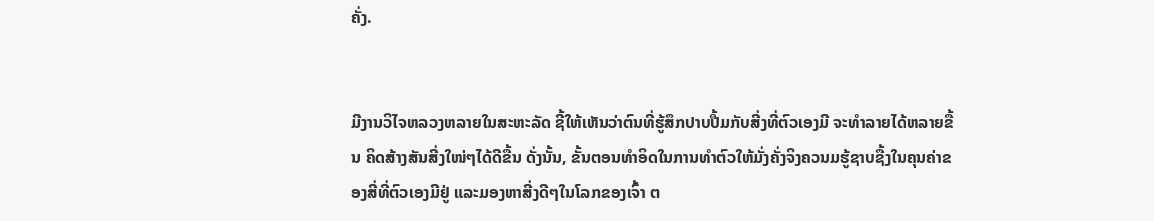ຄັ່ງ.


ມີງານວິໄຈຫລວງຫລາຍໃນສະຫະລັດ ຊີ້ໃຫ້ເຫັນວ່າຕົນທີ່ຮູ້ສຶກປາບປື້ມກັບສີ່ງທີ່ຕົວເອງມີ ຈະທຳລາຍໄດ້ຫລາຍຂື້ນ ຄິດສ້າງສັນສີ່ງໃໜ່ໆໄດ້ດີຂື້ນ ດັ່ງນັ້ນ, ຂັ້ນຕອນທຳອິດໃນການທຳຕົວໃຫ້ມັ່ງຄັ່ງຈິງຄວນມຮູ້ຊາບຊື້ງໃນຄຸນຄ່າຂອງສີ່ທີ່ຕົວເອງມີຢູ່ ແລະມອງຫາສີ່ງດີໆໃນໂລກຂອງເຈົ້າ ຕ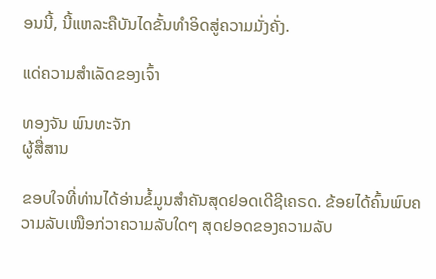ອນນີ້, ນີ້ແຫລະຄືບັນໄດຂັ້ນທຳອິດສູ່ຄວາມມັ່ງຄັ່ງ.

ແດ່ຄວາມສຳເລັດຂອງເຈົ້າ

ທອງຈັນ ພົນທະຈັກ
ຜູ້ສື່ສານ

ຂອບໃຈທີ່ທ່ານໄດ້ອ່ານຂໍ້ມູນສຳຄັນສຸດຢອດເດີຊີເຄຣດ. ຂ້ອຍໄດ້ຄົ້ນພົບຄວາມລັບເໜືອກ່ວາຄວາມລັບໃດໆ ສຸດຢອດຂອງຄວາມລັບ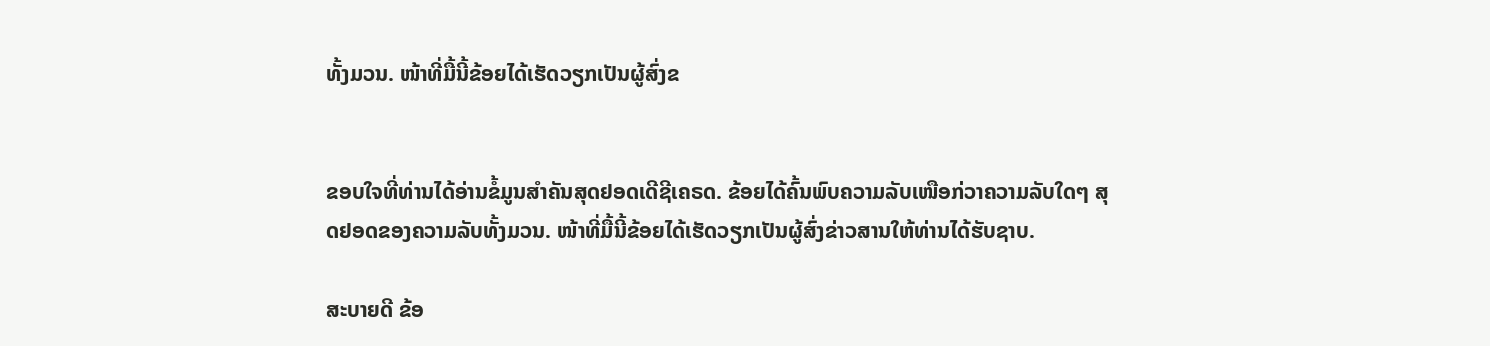ທັ້ງມວນ. ໜ້າທີ່ມື້ນີ້ຂ້ອຍໄດ້ເຮັດວຽກເປັນຜູ້ສົ່ງຂ


ຂອບໃຈທີ່ທ່ານໄດ້ອ່ານຂໍ້ມູນສຳຄັນສຸດຢອດເດີຊີເຄຣດ. ຂ້ອຍໄດ້ຄົ້ນພົບຄວາມລັບເໜືອກ່ວາຄວາມລັບໃດໆ ສຸດຢອດຂອງຄວາມລັບທັ້ງມວນ. ໜ້າທີ່ມື້ນີ້ຂ້ອຍໄດ້ເຮັດວຽກເປັນຜູ້ສົ່ງຂ່າວສານໃຫ້ທ່ານໄດ້ຮັບຊາບ.

ສະບາຍດີ ຂ້ອ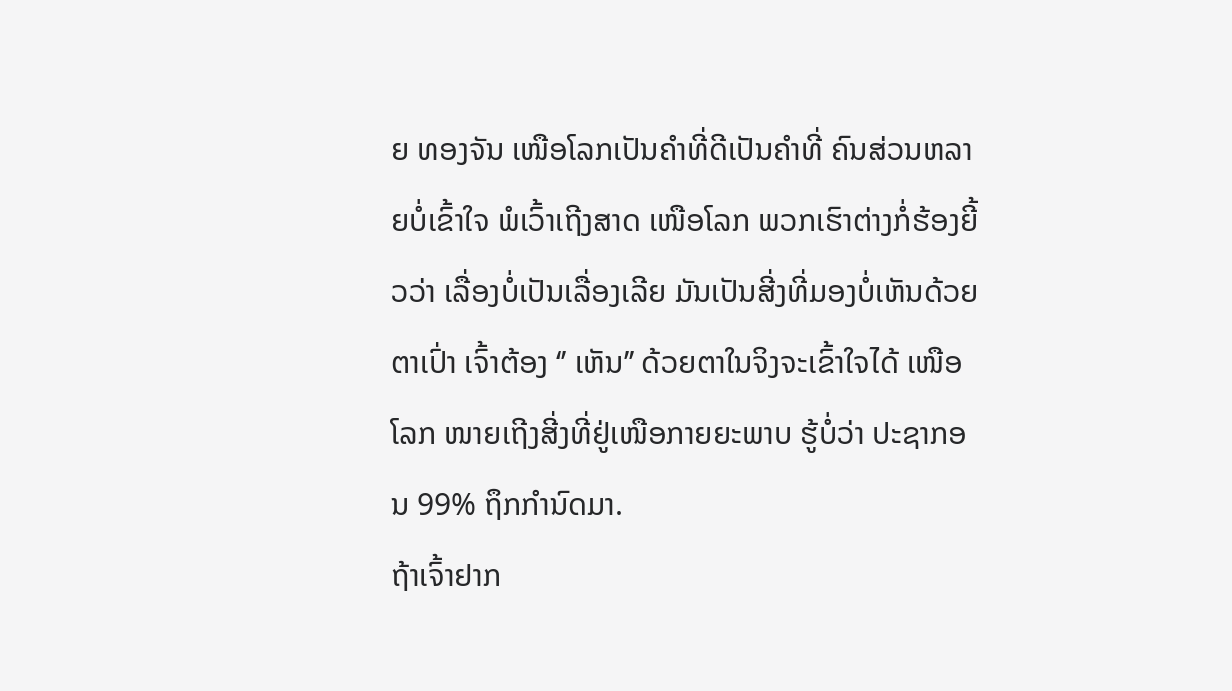ຍ ທອງຈັນ ເໜືອໂລກເປັນຄຳທີ່ດີເປັນຄຳທີ່ ຄົນສ່ວນຫລາຍບໍ່ເຂົ້າໃຈ ພໍເວົ້າເຖີງສາດ ເໜືອໂລກ ພວກເຮົາຕ່າງກໍ່ຮ້ອງຍີ້ວວ່າ ເລື່ອງບໍ່ເປັນເລື່ອງເລີຍ ມັນເປັນສີ່ງທີ່ມອງບໍ່ເຫັນດ້ວຍຕາເປົ່າ ເຈົ້າຕ້ອງ ‘’ ເຫັນ’’ ດ້ວຍຕາໃນຈິງຈະເຂົ້າໃຈໄດ້ ເໜືອໂລກ ໜາຍເຖີງສີ່ງທີ່ຢູ່ເໜືອກາຍຍະພາບ ຮູ້ບໍ່ວ່າ ປະຊາກອນ 99% ຖຶກກຳນົດມາ.
ຖ້າເຈົ້າຢາກ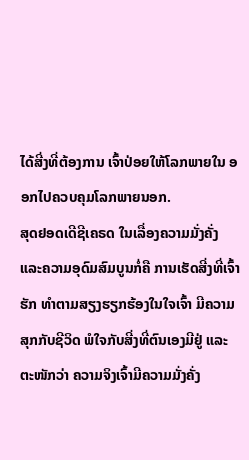ໄດ້ສີ່ງທີ່ຕ້ອງການ ເຈົ້າປ່ອຍໃຫ້ໂລກພາຍໃນ ອອກໄປຄວບຄຸມໂລກພາຍນອກ.
ສຸດຢອດເດີຊີເຄຣດ ໃນເລື່ອງຄວາມມັ່ງຄັ່ງ ແລະຄວາມອຸດົມສົມບູນກໍ່ຄື ການເຮັດສີ່ງທີ່ເຈົ້າຮັກ ທຳຕາມສຽງຮຽກຮ້ອງໃນໃຈເຈົ້າ ມີຄວາມສຸກກັບຊີວິດ ພໍໃຈກັບສີ່ງທີ່ຕົນເອງມີຢູ່ ແລະ ຕະໜັກວ່າ ຄວາມຈິງເຈົ້າມີຄວາມມັ່ງຄັ່ງ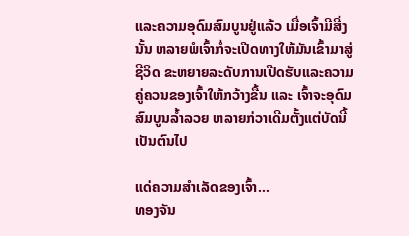ແລະຄວາມອຸດົມສົມບູນຢູ່ແລ້ວ ເມື່ອເຈົ້າມີສີ່ງນັ້ນ ຫລາຍພໍເຈົ້າກໍ່ຈະເປີດທາງໃຫ້ມັນເຂົ້າມາສູ່ຊີວິດ ຂະຫຍາຍລະດັບການເປີດຮັບແລະຄວາມຄູ່ຄວນຂອງເຈົ້າໃຫ້ກວ້າງຂື້ນ ແລະ ເຈົ້າຈະອຸດົມສົມບູນລໍ້າລວຍ ຫລາຍກ່ວາເດີມຕັ້ງແຕ່ບັດນີ້ເປັນຕົນໄປ

ແດ່ຄວາມສຳເລັດຂອງເຈົ້າ…
ທອງຈັນ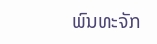ພົນທະຈັກ